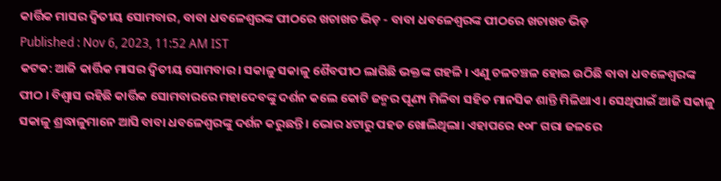କାର୍ତ୍ତିକ ମାସର ଦ୍ୱିତୀୟ ସୋମବାର, ବାବା ଧବଳେଶ୍ବରଙ୍କ ପୀଠରେ ଖଚାଖଚ ଭିଡ଼ - ବାବା ଧବଳେଶ୍ବରଙ୍କ ପୀଠରେ ଖଚାଖଚ ଭିଡ଼
Published : Nov 6, 2023, 11:52 AM IST
କଟକ: ଆଜି କାର୍ତ୍ତିକ ମାସର ଦ୍ବିତୀୟ ସୋମବାର । ସକାଳୁ ସକାଳୁ ଶୈବପୀଠ ଲାଗିଛି ଭକ୍ତଙ୍କ ଗହଳି । ଏଣୁ ଚଳଚଞ୍ଚଳ ହୋଇ ଉଠିଛି ବାବା ଧବଳେଶ୍ଵରଙ୍କ ପୀଠ । ବିଶ୍ବାସ ରହିଛି କାର୍ତ୍ତିକ ସୋମବାରରେ ମହାଦେବଙ୍କୁ ଦର୍ଶନ କଲେ କୋଟି ଜନ୍ମର ପୂଣ୍ୟ ମିଳିବା ସହିତ ମାନସିକ ଶାନ୍ତି ମିଳିଥାଏ । ସେଥିପାଇଁ ଆଜି ସକାଳୁ ସକାଳୁ ଶ୍ରଦ୍ଧାଳୁମାନେ ଆସି ବାବା ଧବଳେଶ୍ବରଙ୍କୁ ଦର୍ଶନ କରୁଛନ୍ତି । ଭୋର ୪ଟାରୁ ପହଡ ଖୋଲିଥିଲା। ଏହାପରେ ୧୦୮ ଗରା ଜଳରେ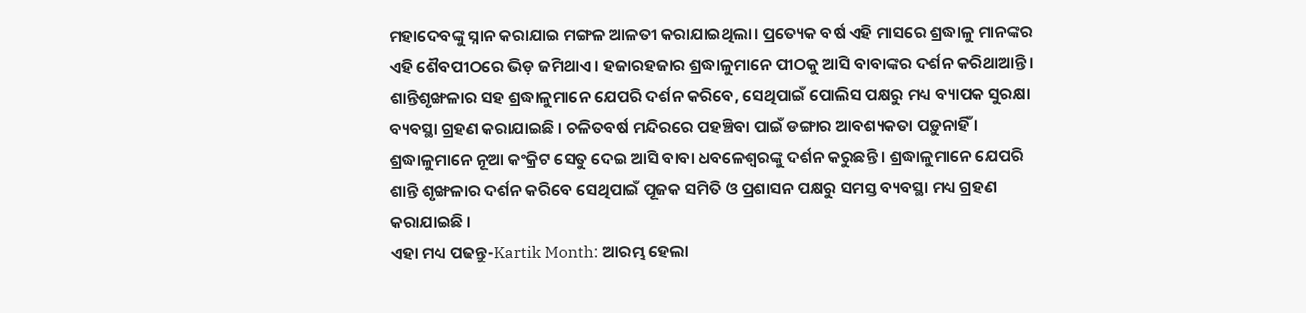ମହାଦେବଙ୍କୁ ସ୍ନାନ କରାଯାଇ ମଙ୍ଗଳ ଆଳତୀ କରାଯାଇଥିଲା। ପ୍ରତ୍ୟେକ ବର୍ଷ ଏହି ମାସରେ ଶ୍ରଦ୍ଧାଳୁ ମାନଙ୍କର ଏହି ଶୈବପୀଠରେ ଭିଡ଼ ଜମିଥାଏ । ହଜାରହଜାର ଶ୍ରଦ୍ଧାଳୁମାନେ ପୀଠକୁ ଆସି ବାବାଙ୍କର ଦର୍ଶନ କରିଥାଆନ୍ତି । ଶାନ୍ତିଶୃଙ୍ଖଳାର ସହ ଶ୍ରଦ୍ଧାଳୁମାନେ ଯେପରି ଦର୍ଶନ କରିବେ, ସେଥିପାଇଁ ପୋଲିସ ପକ୍ଷରୁ ମଧ୍ୟ ବ୍ୟାପକ ସୁରକ୍ଷା ବ୍ୟବସ୍ଥା ଗ୍ରହଣ କରାଯାଇଛି । ଚଳିତବର୍ଷ ମନ୍ଦିରରେ ପହଞ୍ଚିବା ପାଇଁ ଡଙ୍ଗାର ଆବଶ୍ୟକତା ପଡ଼ୁନାହିଁ । ଶ୍ରଦ୍ଧାଳୁମାନେ ନୂଆ କଂକ୍ରିଟ ସେତୁ ଦେଇ ଆସି ବାବା ଧବଳେଶ୍ୱରଙ୍କୁ ଦର୍ଶନ କରୁଛନ୍ତି । ଶ୍ରଦ୍ଧାଳୁମାନେ ଯେପରି ଶାନ୍ତି ଶୃଙ୍ଖଳାର ଦର୍ଶନ କରିବେ ସେଥିପାଇଁ ପୂଜକ ସମିତି ଓ ପ୍ରଶାସନ ପକ୍ଷରୁ ସମସ୍ତ ବ୍ୟବସ୍ଥା ମଧ୍ୟ ଗ୍ରହଣ କରାଯାଇଛି ।
ଏହା ମଧ୍ୟ ପଢନ୍ତୁ-Kartik Month: ଆରମ୍ଭ ହେଲା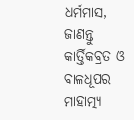ଧର୍ମମାସ, ଜାଣନ୍ତୁ କାର୍ତ୍ତିକବ୍ରତ ଓ ବାଳଧୂପର ମାହାତ୍ମ୍ୟ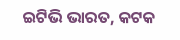ଇଟିଭି ଭାରତ, କଟକ